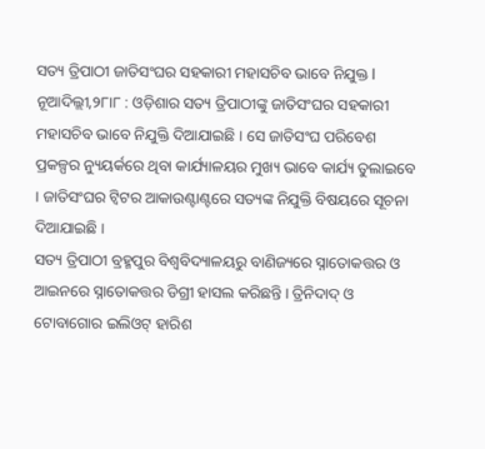ସତ୍ୟ ତ୍ରିପାଠୀ ଜାତିସଂଘର ସହକାରୀ ମହାସଚିବ ଭାବେ ନିଯୁକ୍ତ l
ନୂଆଦିଲ୍ଲୀ,୨୮ା୮ : ଓଡ଼ିଶାର ସତ୍ୟ ତ୍ରିପାଠୀଙ୍କୁ ଜାତିସଂଘର ସହକାରୀ ମହାସଚିବ ଭାବେ ନିଯୁକ୍ତି ଦିଆଯାଇଛି । ସେ ଜାତିସଂଘ ପରିବେଶ ପ୍ରକଳ୍ପର ନ୍ୟୁୟର୍କରେ ଥିବା କାର୍ଯ୍ୟାଳୟର ମୁଖ୍ୟ ଭାବେ କାର୍ଯ୍ୟ ତୁଲାଇବେ । ଜାତିସଂଘର ଟ୍ୱିଟର ଆକାଉଣ୍ଟାଣ୍ଟରେ ସତ୍ୟଙ୍କ ନିଯୁକ୍ତି ବିଷୟରେ ସୂଚନା ଦିଆଯାଇଛି ।
ସତ୍ୟ ତ୍ରିପାଠୀ ବ୍ରହ୍ମପୁର ବିଶ୍ୱବିଦ୍ୟାଳୟରୁ ବାଣିଜ୍ୟରେ ସ୍ନାତୋକତ୍ତର ଓ ଆଇନରେ ସ୍ନାତୋକତ୍ତର ଡିଗ୍ରୀ ହାସଲ କରିଛନ୍ତି । ତ୍ରିନିଦାଦ୍ ଓ ଟୋବାଗୋର ଇଲିଓଟ୍ ହାରିଶ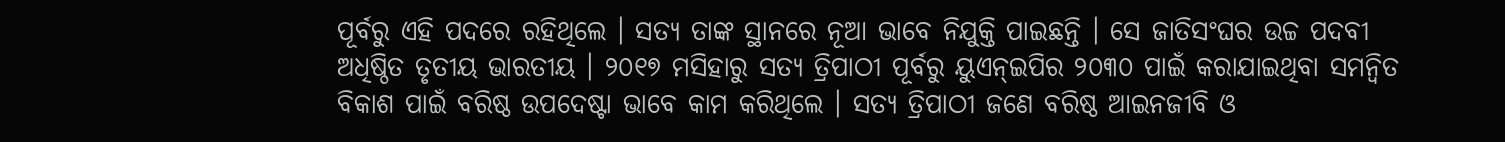ପୂର୍ବରୁ ଏହି ପଦରେ ରହିଥିଲେ । ସତ୍ୟ ତାଙ୍କ ସ୍ଥାନରେ ନୂଆ ଭାବେ ନିଯୁକ୍ତି ପାଇଛନ୍ତି । ସେ ଜାତିସଂଘର ଉଚ୍ଚ ପଦବୀ ଅଧିଷ୍ଠିତ ତୃତୀୟ ଭାରତୀୟ । ୨୦୧୭ ମସିହାରୁ ସତ୍ୟ ତ୍ରିପାଠୀ ପୂର୍ବରୁ ୟୁଏନ୍ଇପିର ୨୦୩୦ ପାଇଁ କରାଯାଇଥିବା ସମନ୍ୱିତ ବିକାଶ ପାଇଁ ବରିଷ୍ଠ ଉପଦେଷ୍ଟା ଭାବେ କାମ କରିଥିଲେ । ସତ୍ୟ ତ୍ରିପାଠୀ ଜଣେ ବରିଷ୍ଠ ଆଇନଜୀବି ଓ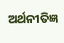ଅର୍ଥନୀତିଜ୍ଞ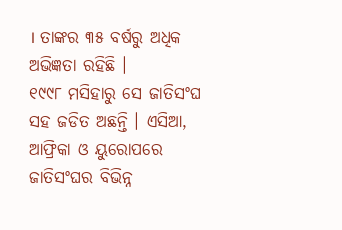। ତାଙ୍କର ୩୫ ବର୍ଷରୁ ଅଧିକ ଅଭିଜ୍ଞତା ରହିଛି ।
୧୯୯୮ ମସିହାରୁ ସେ ଜାତିସଂଘ ସହ ଜଡିତ ଅଛନ୍ତି । ଏସିଆ, ଆଫ୍ରିକା ଓ ୟୁରୋପରେ ଜାତିସଂଘର ବିଭିନ୍ନ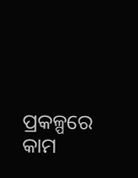ପ୍ରକଳ୍ପରେ କାମ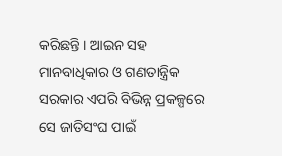କରିଛନ୍ତି । ଆଇନ ସହ ମାନବାଧିକାର ଓ ଗଣତାନ୍ତ୍ରିକ ସରକାର ଏପରି ବିଭିନ୍ନ ପ୍ରକଳ୍ପରେ ସେ ଜାତିସଂଘ ପାଇଁ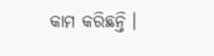କାମ କରିଛନ୍ତି ।